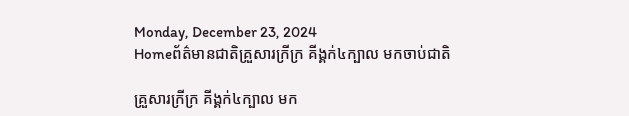Monday, December 23, 2024
Homeព័ត៌មានជាតិគ្រួសារក្រីក្រ គីង្គក់៤ក្បាល មកចាប់ជាតិ

គ្រួសារក្រីក្រ គីង្គក់៤ក្បាល មក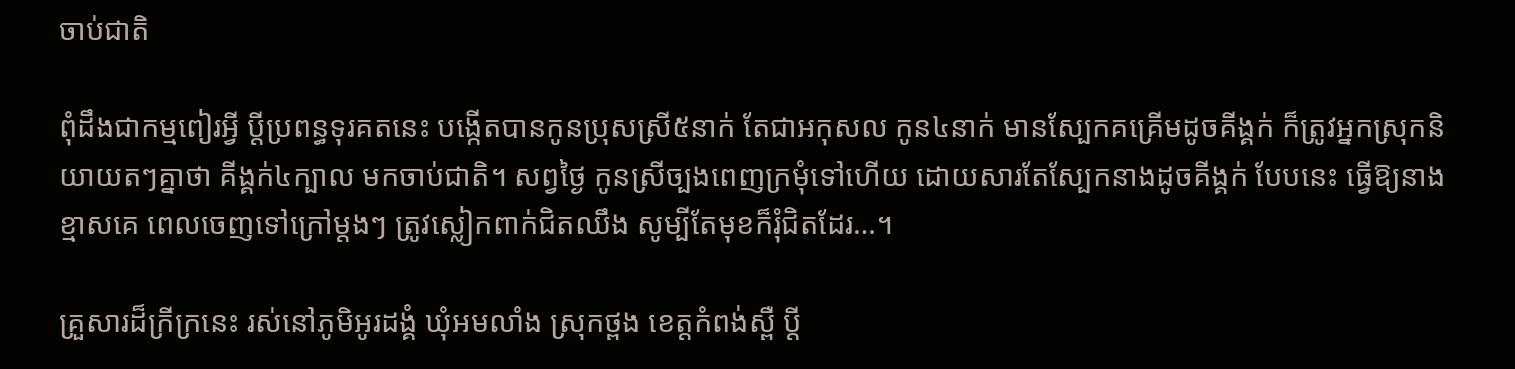ចាប់ជាតិ

ពុំដឹងជាកម្មពៀរអ្វី ប្តីប្រពន្ធទុរគតនេះ បង្កើតបានកូនប្រុសស្រី៥នាក់ តែជាអកុសល កូន៤នាក់ មានស្បែកគគ្រើមដូចគីង្គក់ ក៏ត្រូវអ្នកស្រុកនិយាយតៗគ្នាថា គីង្គក់៤ក្បាល មកចាប់ជាតិ។ សព្វថ្ងៃ កូនស្រីច្បងពេញក្រមុំទៅហើយ ដោយសារតែស្បែកនាងដូចគីង្គក់ បែបនេះ ធ្វើឱ្យនាងខ្មាសគេ ពេលចេញទៅក្រៅម្តងៗ ត្រូវស្លៀកពាក់ជិតឈឹង សូម្បីតែមុខក៏រុំជិតដែរ…។

គ្រួសារដ៏ក្រីក្រនេះ រស់នៅភូមិអូរដង្គំ ឃុំអមលាំង ស្រុកថ្ពង ខេត្តកំពង់ស្ពឺ ប្តី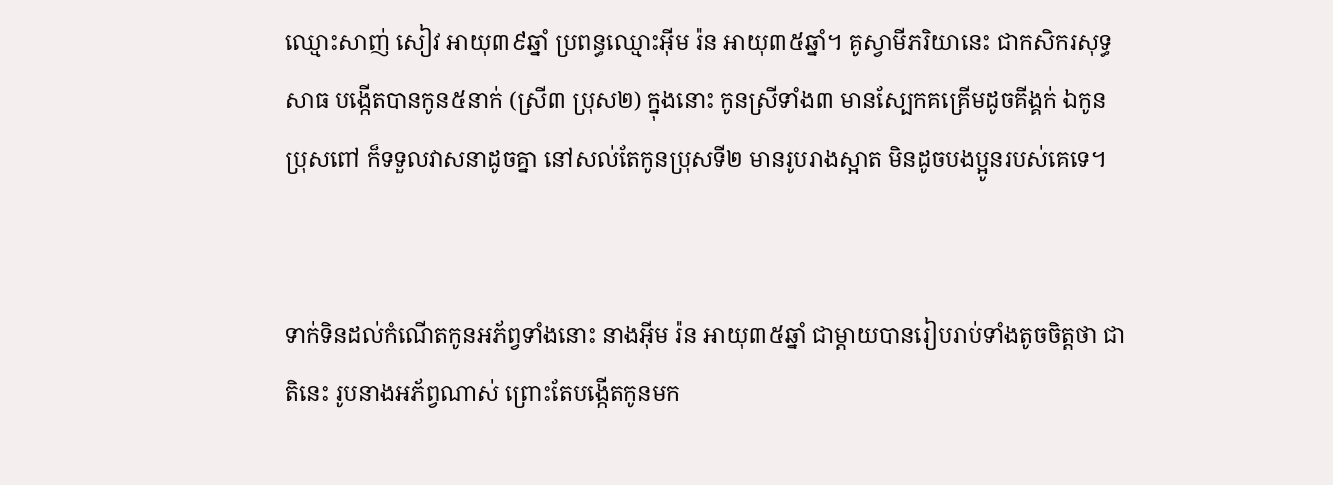ឈ្មោះសាញ់ សៀវ អាយុ៣៩ឆ្នាំ ប្រពន្ធឈ្មោះអ៊ីម រ៉ន អាយុ៣៥ឆ្នាំ។ គូស្វាមីភរិយានេះ ជាកសិករសុទ្ធសាធ បង្កើតបានកូន៥នាក់ (ស្រី៣ ប្រុស២) ក្នុងនោះ កូនស្រីទាំង៣ មានស្បែកគគ្រើមដូចគីង្គក់ ឯកូនប្រុសពៅ ក៏ទទួលវាសនាដូចគ្នា នៅសល់តែកូនប្រុសទី២ មានរូបរាងស្អាត មិនដូចបងប្អូនរបស់គេទេ។


ទាក់ទិនដល់កំណើតកូនអភ័ព្វទាំងនោះ នាងអ៊ីម រ៉ន អាយុ៣៥ឆ្នាំ ជាម្តាយបានរៀបរាប់ទាំងតូចចិត្តថា ជាតិនេះ រូបនាងអភ័ព្វណាស់ ព្រោះតែបង្កើតកូនមក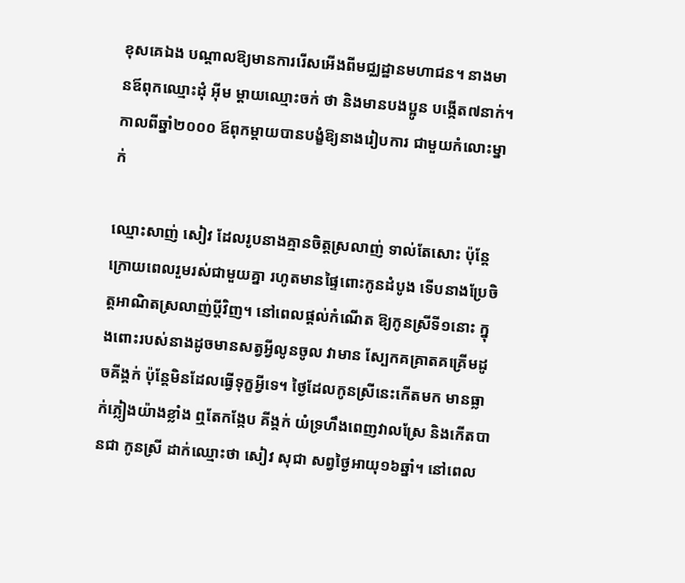ខុសគេឯង បណ្តាលឱ្យមានការរើសអើងពីមជ្ឈដ្ឋានមហាជន។ នាងមានឪពុកឈ្មោះដុំ អ៊ីម ម្តាយឈ្មោះចក់ ថា និងមានបងប្អូន បង្កើត៧នាក់។ កាលពីឆ្នាំ២០០០ ឪពុកម្តាយបានបង្ខំឱ្យនាងរៀបការ ជាមួយកំលោះម្នាក់

ឈ្មោះសាញ់ សៀវ ដែលរូបនាងគ្មានចិត្តស្រលាញ់ ទាល់តែសោះ ប៉ុន្តែក្រោយពេលរួមរស់ជាមួយគ្នា រហូតមានផ្ទៃពោះកូនដំបូង ទើបនាងប្រែចិត្តអាណិតស្រលាញ់ប្តីវិញ។ នៅពេលផ្តល់កំណើត ឱ្យកូនស្រីទី១នោះ ក្នុងពោះរបស់នាងដូចមានសត្វអ្វីលូនចូល វាមាន ស្បែកគគ្រាតគគ្រើមដូចគីង្គក់ ប៉ុន្តែមិនដែលធ្វើទុក្ខអ្វីទេ។ ថ្ងៃដែលកូនស្រីនេះកើតមក មានធ្លាក់ភ្លៀងយ៉ាងខ្លាំង ឮតែកង្កែប គីង្គក់ យំទ្រហឹងពេញវាលស្រែ និងកើតបានជា កូនស្រី ដាក់ឈ្មោះថា សៀវ សុជា សព្វថ្ងៃអាយុ១៦ឆ្នាំ។ នៅពេល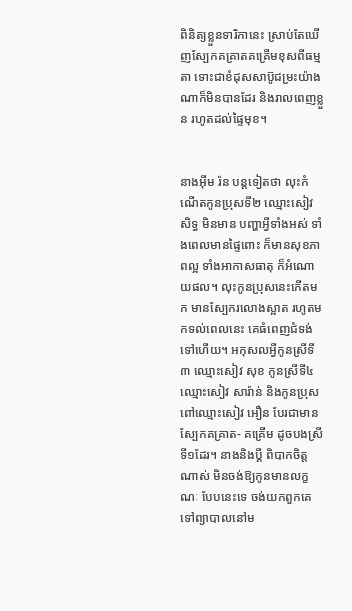ពិនិត្យខ្លួនទារិកានេះ ស្រាប់តែឃើញស្បែកគគ្រាតគគ្រើមខុសពីធម្មតា ទោះជាខំដុសសាប៊ូជម្រះយ៉ាង ណាក៏មិនបានដែរ និងរាលពេញខ្លួន រហូតដល់ផ្ទៃមុខ។


នាងអ៊ីម រ៉ន បន្តទៀតថា លុះកំណើតកូនប្រុសទី២ ឈ្មោះសៀវ សិទ្ធ មិនមាន បញ្ហាអ្វីទាំងអស់ ទាំងពេលមានផ្ទៃពោះ ក៏មានសុខភាពល្អ ទាំងអាកាសធាតុ ក៏អំណោយផល។ លុះកូនប្រុសនេះកើតមក មានស្បែករលោងស្អាត រហូតមកទល់ពេលនេះ គេធំពេញជំទង់ទៅហើយ។ អកុសលអ្វីកូនស្រីទី៣ ឈ្មោះសៀវ សុខ កូនស្រីទី៤ ឈ្មោះសៀវ សារ៉ាន់ និងកូនប្រុសពៅឈ្មោះសៀវ អឿន បែរជាមានស្បែកគគ្រាត- គគ្រើម ដូចបងស្រីទី១ដែរ។ នាងនិងប្តី ពិបាកចិត្តណាស់ មិនចង់ឱ្យកូនមានលក្ខណៈ បែបនេះទេ ចង់យកពួកគេទៅព្យាបាលនៅម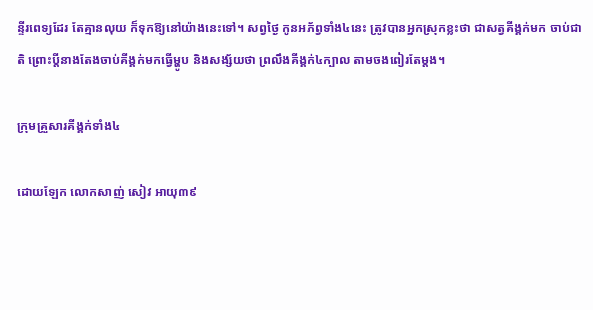ន្ទីរពេទ្យដែរ តែគ្មានលុយ ក៏ទុកឱ្យនៅយ៉ាងនេះទៅ។ សព្វថ្ងៃ កូនអភ័ព្វទាំង៤នេះ ត្រូវបានអ្នកស្រុកខ្លះថា ជាសត្វគីង្គក់មក ចាប់ជាតិ ព្រោះប្តីនាងតែងចាប់គីង្គក់មកធ្វើម្ហូប និងសង្ស័យថា ព្រលឹងគីង្គក់៤ក្បាល តាមចងពៀរតែម្តង។

ក្រុមគ្រួសារគីង្គក់ទាំង៤

ដោយឡែក លោកសាញ់ សៀវ អាយុ៣៩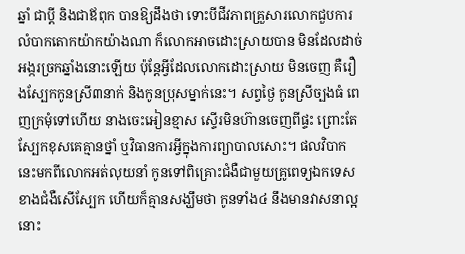ឆ្នាំ ជាប្តី និងជាឪពុក បានឱ្យដឹងថា ទោះបីជីវភាពគ្រួសារលោកជួបការលំបាកតោកយ៉ាកយ៉ាងណា ក៏លោកអាចដោះស្រាយបាន មិនដែលដាច់អង្ករច្រកឆ្នាំងនោះឡើយ ប៉ុន្តែអ្វីដែលលោកដោះស្រាយ មិនចេញ គឺរឿងស្បែកកូនស្រី៣នាក់ និងកូនប្រុសម្នាក់នេះ។ សព្វថ្ងៃ កូនស្រីច្បងធំ ពេញក្រមុំទៅហើយ នាងចេះអៀនខ្មាស ស្ទើរមិនហ៊ានចេញពីផ្ទះ ព្រោះតែស្បែកខុសគេគ្មានថ្នាំ ឬវិធានការអ្វីក្នុងការព្យាបាលសោះ។ ផលវិបាកនេះមកពីលោកអត់លុយនាំ កូនទៅពិគ្រោះជំងឺជាមួយគ្រូពេទ្យឯកទេសខាងជំងឺសើស្បែក ហើយក៏គ្មានសង្ឃឹមថា កូនទាំង៤ នឹងមានវាសនាល្អនោះ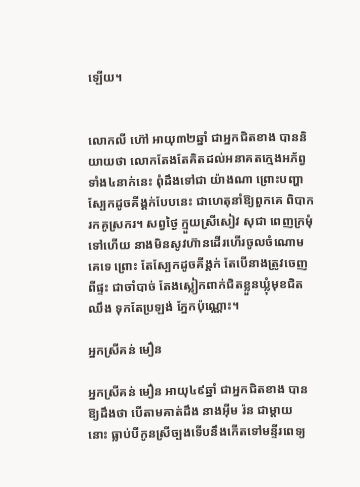ឡើយ។


លោកលី ហ៊ៅ អាយុ៣២ឆ្នាំ ជាអ្នកជិតខាង បាននិយាយថា លោកតែងតែគិតដល់អនាគតក្មេងអភ័ព្វទាំង៤នាក់នេះ ពុំដឹងទៅជា យ៉ាងណា ព្រោះបញ្ហាស្បែកដូចគីង្គក់បែបនេះ ជាហេតុនាំឱ្យពួកគេ ពិបាករកគូស្រករ។ សព្វថ្ងៃ ក្មួយស្រីសៀវ សុជា ពេញក្រមុំទៅហើយ នាងមិនសូវហ៊ានដើរហើរចូលចំណោមគេទេ ព្រោះ តែស្បែកដូចគីង្គក់ តែបើនាងត្រូវចេញពីផ្ទះ ជាចាំបាច់ តែងស្លៀកពាក់ជិតខ្លួនឃ្លុំមុខជិតឈឹង ទុកតែប្រឡង់ ភ្នែកប៉ុណ្ណោះ។

អ្នកស្រីគន់ មឿន

អ្នកស្រីគន់ មឿន អាយុ៤៩ឆ្នាំ ជាអ្នកជិតខាង បានឱ្យដឹងថា បើតាមគាត់ដឹង នាងអ៊ីម រ៉ន ជាម្តាយ នោះ ធ្លាប់បីកូនស្រីច្បងទើបនឹងកើតទៅមន្ទីរពេទ្យ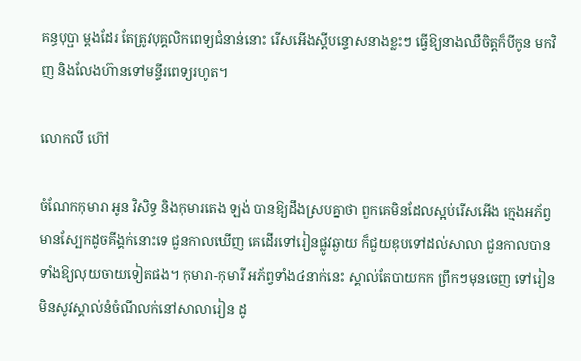គន្ធបុប្ផា ម្តងដែរ តែត្រូវបុគ្គលិកពេទ្យជំនាន់នោះ រើសអើងស្តីបន្ទោសនាងខ្លះៗ ធ្វើឱ្យនាងឈឺចិត្តក៏បីកូន មកវិញ និងលែងហ៊ានទៅមន្ទីរពេទ្យរហូត។

លោកលី ហ៊ៅ

ចំណែកកុមារា អូន វិសិទ្ធ និងកុមារតេង ឡង់ បានឱ្យដឹងស្របគ្នាថា ពួកគេមិនដែលស្អប់រើសអើង ក្មេងអភ័ព្វមានស្បែកដូចគីង្គក់នោះទេ ជួនកាលឃើញ គេដើរទៅរៀនផ្លូវឆ្ងាយ ក៏ជួយឌុបទៅដល់សាលា ជួនកាលបានទាំងឱ្យលុយចាយទៀតផង។ កុមារា-កុមារី អភ័ព្វទាំង៤នាក់នេះ ស្គាល់តែបាយកក ព្រឹកៗមុនចេញ ទៅរៀន មិនសូវស្គាល់នំចំណីលក់នៅសាលារៀន ដូ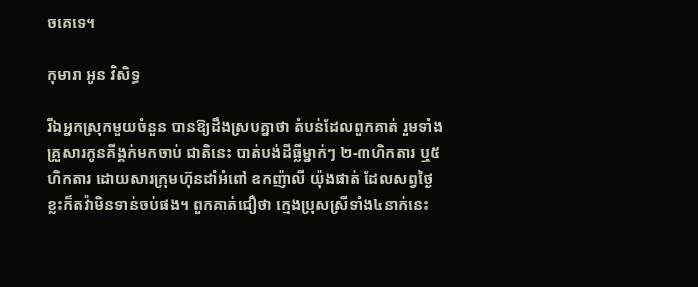ចគេទេ។

កុមារា អូន វិសិទ្ធ

រីឯអ្នកស្រុកមួយចំនួន បានឱ្យដឹងស្របគ្នាថា តំបន់ដែលពួកគាត់ រួមទាំងគ្រួសារកូនគីង្គក់មកចាប់ ជាតិនេះ បាត់បង់ដីធ្លីម្នាក់ៗ ២-៣ហិកតារ ឬ៥ហិកតារ ដោយសារក្រុមហ៊ុនដាំអំពៅ ឧកញ៉ាលី យ៉ុងផាត់ ដែលសព្វថ្ងៃខ្លះក៏តវ៉ាមិនទាន់ចប់ផង។ ពួកគាត់ជឿថា ក្មេងប្រុសស្រីទាំង៤នាក់នេះ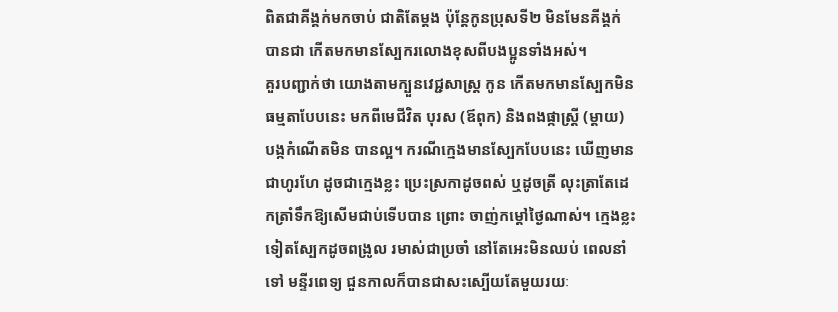ពិតជាគីង្គក់មកចាប់ ជាតិតែម្តង ប៉ុន្តែកូនប្រុសទី២ មិនមែនគីង្គក់ បានជា កើតមកមានស្បែករលោងខុសពីបងប្អូនទាំងអស់។
គួរបញ្ជាក់ថា យោងតាមក្បួនវេជ្ជសាស្ត្រ កូន កើតមកមានស្បែកមិនធម្មតាបែបនេះ មកពីមេជីវិត បុរស (ឪពុក) និងពងផ្កាស្ត្រី (ម្តាយ) បង្កកំណើតមិន បានល្អ។ ករណីក្មេងមានស្បែកបែបនេះ ឃើញមាន ជាហូរហែ ដូចជាក្មេងខ្លះ ប្រេះស្រកាដូចពស់ ឬដូចត្រី លុះត្រាតែដេកត្រាំទឹកឱ្យសើមជាប់ទើបបាន ព្រោះ ចាញ់កម្តៅថ្ងៃណាស់។ ក្មេងខ្លះទៀតស្បែកដូចពង្រូល រមាស់ជាប្រចាំ នៅតែអេះមិនឈប់ ពេលនាំទៅ មន្ទីរពេទ្យ ជួនកាលក៏បានជាសះស្បើយតែមួយរយៈ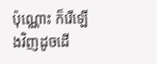ប៉ុណ្ណោះ ក៏រើឡើងវិញដូចដើ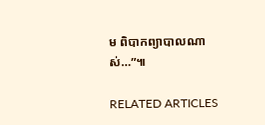ម ពិបាកព្យាបាលណាស់…”៕

RELATED ARTICLES